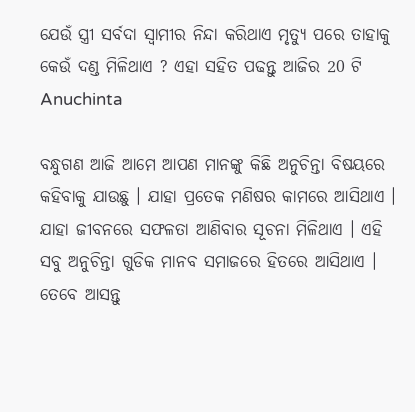ଯେଉଁ ସ୍ତ୍ରୀ ସର୍ବଦା ସ୍ଵାମୀର ନିନ୍ଦା କରିଥାଏ ମୃତ୍ୟୁ ପରେ ତାହାକୁ କେଉଁ ଦଣ୍ଡ ମିଳିଥାଏ ? ଏହା ସହିତ ପଢନ୍ତୁ ଆଜିର 20 ଟି Anuchinta

ବନ୍ଧୁଗଣ ଆଜି ଆମେ ଆପଣ ମାନଙ୍କୁ କିଛି ଅନୁଚିନ୍ତା ବିଷୟରେ କହିବାକୁ ଯାଉଛୁ । ଯାହା ପ୍ରତେକ ମଣିଷର କାମରେ ଆସିଥାଏ । ଯାହା ଜୀବନରେ ସଫଳତା ଆଣିବାର ସୂଚନା ମିଳିଥାଏ । ଏହି ସବୁ ଅନୁଚିନ୍ତା ଗୁଡିକ ମାନବ ସମାଜରେ ହିତରେ ଆସିଥାଏ । ତେବେ ଆସନ୍ତୁ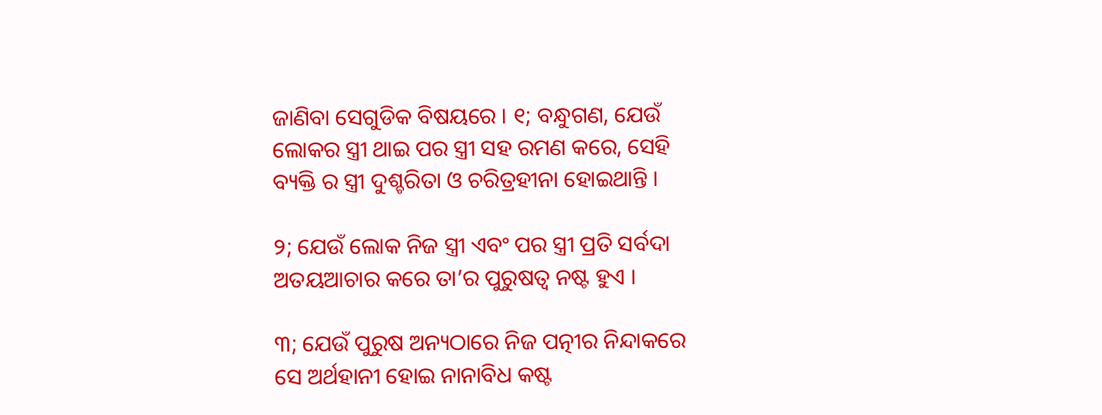ଜାଣିବା ସେଗୁଡିକ ବିଷୟରେ । ୧; ବନ୍ଧୁଗଣ, ଯେଉଁ ଲୋକର ସ୍ତ୍ରୀ ଥାଇ ପର ସ୍ତ୍ରୀ ସହ ରମଣ କରେ, ସେହି ବ୍ୟକ୍ତି ର ସ୍ତ୍ରୀ ଦୁଶ୍ଚରିତା ଓ ଚରିତ୍ରହୀନା ହୋଇଥାନ୍ତି ।

୨; ଯେଉଁ ଲୋକ ନିଜ ସ୍ତ୍ରୀ ଏବଂ ପର ସ୍ତ୍ରୀ ପ୍ରତି ସର୍ବଦା ଅତୟଆଚାର କରେ ତା’ର ପୁରୁଷତ୍ଵ ନଷ୍ଟ ହୁଏ ।

୩; ଯେଉଁ ପୁରୁଷ ଅନ୍ୟଠାରେ ନିଜ ପତ୍ନୀର ନିନ୍ଦାକରେ ସେ ଅର୍ଥହାନୀ ହୋଇ ନାନାବିଧ କଷ୍ଟ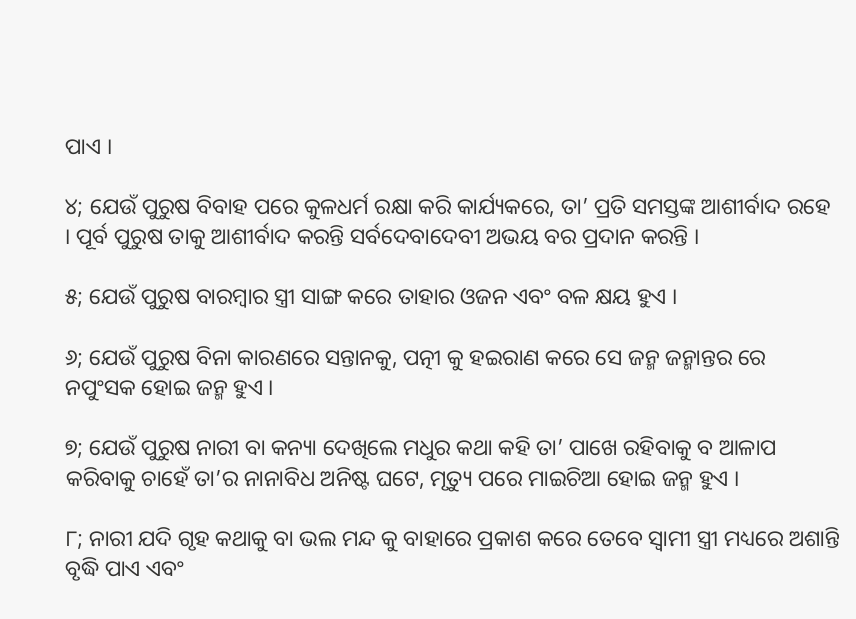ପାଏ ।

୪; ଯେଉଁ ପୁରୁଷ ବିବାହ ପରେ କୁଳଧର୍ମ ରକ୍ଷା କରି କାର୍ଯ୍ୟକରେ, ତା’ ପ୍ରତି ସମସ୍ତଙ୍କ ଆଶୀର୍ବାଦ ରହେ । ପୂର୍ବ ପୁରୁଷ ତାକୁ ଆଶୀର୍ବାଦ କରନ୍ତି ସର୍ବଦେବାଦେବୀ ଅଭୟ ବର ପ୍ରଦାନ କରନ୍ତି ।

୫; ଯେଉଁ ପୁରୁଷ ବାରମ୍ବାର ସ୍ତ୍ରୀ ସାଙ୍ଗ କରେ ତାହାର ଓଜନ ଏବଂ ବଳ କ୍ଷୟ ହୁଏ ।

୬; ଯେଉଁ ପୁରୁଷ ବିନା କାରଣରେ ସନ୍ତାନକୁ, ପତ୍ନୀ କୁ ହଇରାଣ କରେ ସେ ଜନ୍ମ ଜନ୍ମାନ୍ତର ରେ ନପୁଂସକ ହୋଇ ଜନ୍ମ ହୁଏ ।

୭; ଯେଉଁ ପୁରୁଷ ନାରୀ ବା କନ୍ୟା ଦେଖିଲେ ମଧୁର କଥା କହି ତା’ ପାଖେ ରହିବାକୁ ବ ଆଳାପ କରିବାକୁ ଚାହେଁ ତା’ର ନାନାବିଧ ଅନିଷ୍ଟ ଘଟେ, ମୃତ୍ୟୁ ପରେ ମାଇଚିଆ ହୋଇ ଜନ୍ମ ହୁଏ ।

୮; ନାରୀ ଯଦି ଗୃହ କଥାକୁ ବା ଭଲ ମନ୍ଦ କୁ ବାହାରେ ପ୍ରକାଶ କରେ ତେବେ ସ୍ଵାମୀ ସ୍ତ୍ରୀ ମଧ୍ୟରେ ଅଶାନ୍ତି ବୃଦ୍ଧି ପାଏ ଏବଂ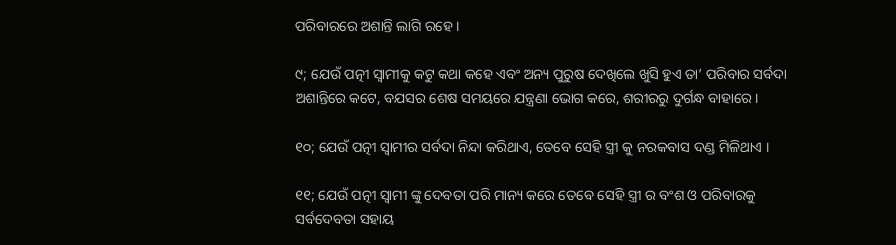ପରିବାରରେ ଅଶାନ୍ତି ଲାଗି ରହେ ।

୯; ଯେଉଁ ପତ୍ନୀ ସ୍ଵାମୀକୁ କଟୁ କଥା କହେ ଏବଂ ଅନ୍ୟ ପୁରୁଷ ଦେଖିଲେ ଖୁସି ହୁଏ ତା’ ପରିବାର ସର୍ବଦା ଅଶାନ୍ତିରେ କଟେ, ବଯସର ଶେଷ ସମୟରେ ଯନ୍ତ୍ରଣା ଭୋଗ କରେ, ଶରୀରରୁ ଦୁର୍ଗନ୍ଧ ବାହାରେ ।

୧୦; ଯେଉଁ ପତ୍ନୀ ସ୍ଵାମୀର ସର୍ବଦା ନିନ୍ଦା କରିଥାଏ, ତେବେ ସେହି ସ୍ତ୍ରୀ କୁ ନରକବାସ ଦଣ୍ଡ ମିଳିଥାଏ ।

୧୧; ଯେଉଁ ପତ୍ନୀ ସ୍ଵାମୀ ଙ୍କୁ ଦେବତା ପରି ମାନ୍ୟ କରେ ତେବେ ସେହି ସ୍ତ୍ରୀ ର ବଂଶ ଓ ପରିବାରକୁ ସର୍ବଦେବତା ସହାୟ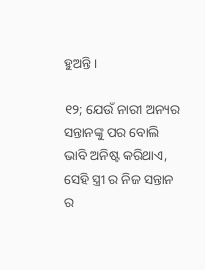ହୁଅନ୍ତି ।

୧୨; ଯେଉଁ ନାରୀ ଅନ୍ୟର ସନ୍ତାନଙ୍କୁ ପର ବୋଲି ଭାବି ଅନିଷ୍ଟ କରିଥାଏ, ସେହି ସ୍ତ୍ରୀ ର ନିଜ ସନ୍ତାନ ର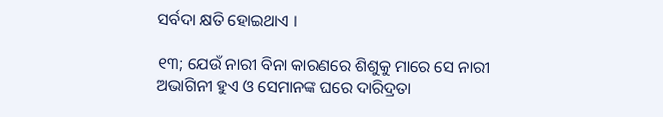ସର୍ବଦା କ୍ଷତି ହୋଇଥାଏ ।

୧୩; ଯେଉଁ ନାରୀ ବିନା କାରଣରେ ଶିଶୁକୁ ମାରେ ସେ ନାରୀ ଅଭାଗିନୀ ହୁଏ ଓ ସେମାନଙ୍କ ଘରେ ଦାରିଦ୍ରତା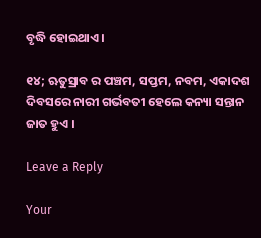ବୃଦ୍ଧି ହୋଇଥାଏ ।

୧୪; ଋତୁସ୍ରାବ ର ପଞ୍ଚମ, ସପ୍ତମ, ନବମ, ଏକାଦଶ ଦିବସରେ ନାରୀ ଗର୍ଭବତୀ ହେଲେ କନ୍ୟା ସନ୍ତାନ ଜାତ ହୁଏ ।

Leave a Reply

Your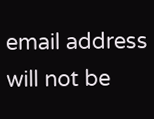email address will not be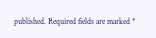published. Required fields are marked *